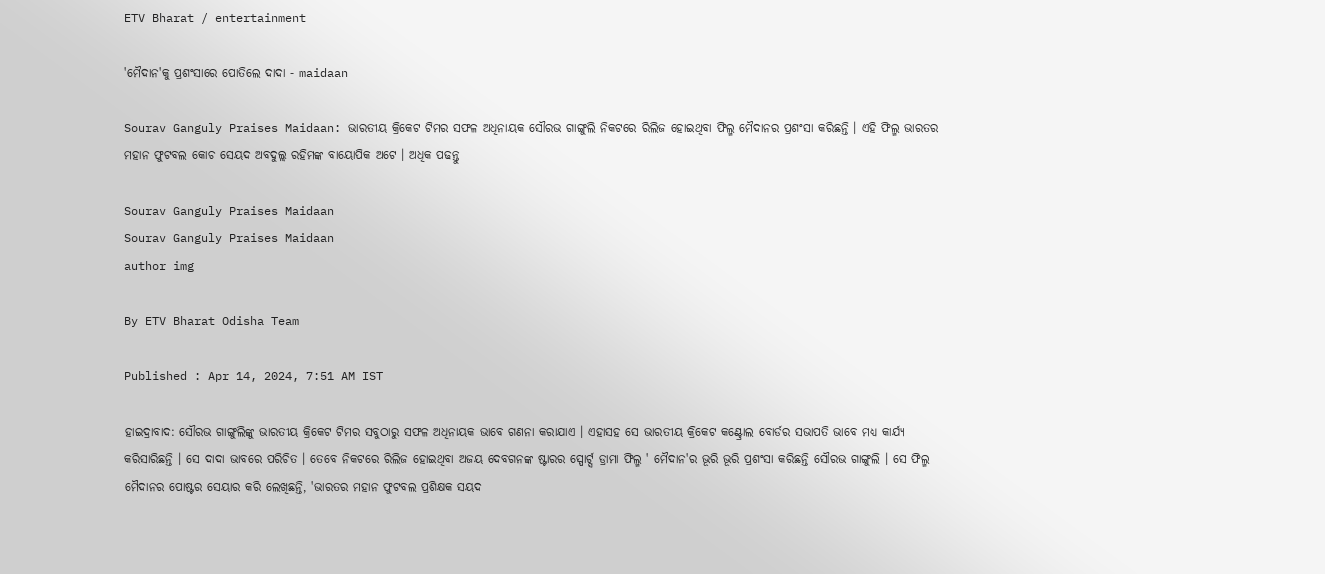ETV Bharat / entertainment

'ମୈଦାନ'କୁ ପ୍ରଶଂସାରେ ପୋତିଲେ ଦାଦା - maidaan

Sourav Ganguly Praises Maidaan: ଭାରତୀୟ କ୍ରିକେଟ ଟିମର ସଫଳ ଅଧିନାୟକ ସୌରଭ ଗାଙ୍ଗୁଲି ନିକଟରେ ରିଲିଜ ହୋଇଥିବା ଫିଲ୍ମ ମୈଦାନର ପ୍ରଶଂସା କରିଛନ୍ତି । ଏହି ଫିଲ୍ମ ଭାରତର ମହାନ ଫୁଟବଲ କୋଚ ସେୟଦ ଅବଦୁଲ୍ଲ ରହିମଙ୍କ ବାୟୋପିକ ଅଟେ । ଅଧିକ ପଢନ୍ତୁ

Sourav Ganguly Praises Maidaan
Sourav Ganguly Praises Maidaan
author img

By ETV Bharat Odisha Team

Published : Apr 14, 2024, 7:51 AM IST

ହାଇଦ୍ରାବାଦ: ସୌରଭ ଗାଙ୍ଗୁଲିଙ୍କୁ ଭାରତୀୟ କ୍ରିକେଟ ଟିମର ସବୁଠାରୁ ସଫଳ ଅଧିନାୟକ ଭାବେ ଗଣନା କରାଯାଏ । ଏହାସହ ସେ ଭାରତୀୟ କ୍ରିକେଟ କଣ୍ଟ୍ରୋଲ ବୋର୍ଡର ସଭାପତି ଭାବେ ମଧ୍ୟ କାର୍ଯ୍ୟ କରିସାରିଛନ୍ତି । ସେ ଦାଦା ଭାବରେ ପରିଚିତ । ତେବେ ନିକଟରେ ରିଲିଜ ହୋଇଥିବା ଅଜୟ ଦେବଗନଙ୍କ ଷ୍ଟାରର ସ୍ପୋର୍ଟ୍ସ ଡ୍ରାମା ଫିଲ୍ମ ' ମୈଦାନ'ର ଭୂରି ଭୂରି ପ୍ରଶଂସା କରିଛନ୍ତି ସୌରଭ ଗାଙ୍ଗୁଲି । ସେ ଫିଲ୍ମ ମୈଦାନର ପୋଷ୍ଟର ସେୟାର କରି ଲେଖିଛନ୍ତି, 'ଭାରତର ମହାନ ଫୁଟବଲ ପ୍ରଶିକ୍ଷକ ସୟଦ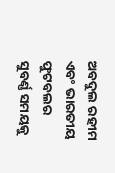ଅବଦୁଲ ରହୀମ ଏବଂ ଭାରତୀୟ ଫୁଟବଲର ସୁବର୍ଣ୍ଣ ସମୟକୁ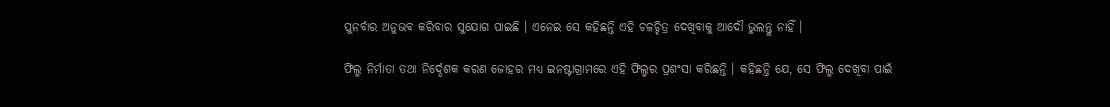ପୁନର୍ବାର ଅନୁଭବ କରିବାର ସୁଯୋଗ ପାଇଛି । ଏନେଇ ସେ କହିଛନ୍ତି ଏହି ଚଳଚ୍ଚିତ୍ର ଦେଖିବାକୁ ଆଦୌ ଭୁଲନ୍ତୁ ନାହିଁ ।

ଫିଲ୍ମ ନିର୍ମାତା ତଥା ନିର୍ଦ୍ଦେଶକ କରଣ ଜୋହର ମଧ୍ୟ ଇନଷ୍ଟାଗ୍ରାମରେ ଏହି ଫିଲ୍ମର ପ୍ରଶଂସା କରିଛନ୍ତି । କହିଛନ୍ତି ଯେ, ସେ ଫିଲ୍ମ ଦେଖିବା ପାଇଁ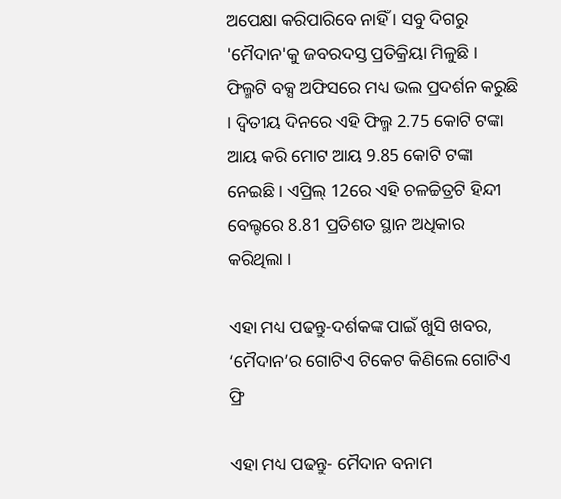ଅପେକ୍ଷା କରିପାରିବେ ନାହିଁ । ସବୁ ଦିଗରୁ 'ମୈଦାନ'କୁ ଜବରଦସ୍ତ ପ୍ରତିକ୍ରିୟା ମିଳୁଛି । ଫିଲ୍ମଟି ବକ୍ସ ଅଫିସରେ ମଧ୍ୟ ଭଲ ପ୍ରଦର୍ଶନ କରୁଛି । ଦ୍ୱିତୀୟ ଦିନରେ ଏହି ଫିଲ୍ମ 2.75 କୋଟି ଟଙ୍କା ଆୟ କରି ମୋଟ ଆୟ 9.85 କୋଟି ଟଙ୍କା ନେଇଛି । ଏପ୍ରିଲ୍ 12ରେ ଏହି ଚଳଚ୍ଚିତ୍ରଟି ହିନ୍ଦୀ ବେଲ୍ଟରେ 8.81 ପ୍ରତିଶତ ସ୍ଥାନ ଅଧିକାର କରିଥିଲା ।

ଏହା ମଧ୍ୟ ପଢନ୍ତୁ-ଦର୍ଶକଙ୍କ ପାଇଁ ଖୁସି ଖବର, ‘ମୈଦାନ’ର ଗୋଟିଏ ଟିକେଟ କିଣିଲେ ଗୋଟିଏ ଫ୍ରି

ଏହା ମଧ୍ୟ ପଢନ୍ତୁ- ମୈଦାନ ବନାମ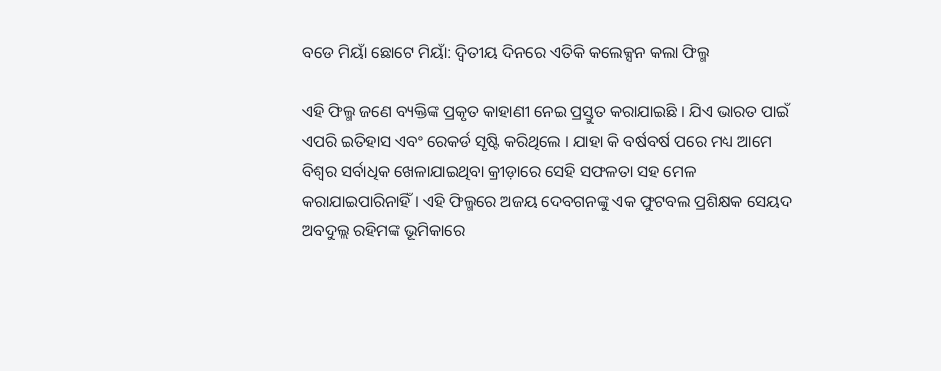ବଡେ ମିୟାଁ ଛୋଟେ ମିୟାଁ: ଦ୍ବିତୀୟ ଦିନରେ ଏତିକି କଲେକ୍ସନ କଲା ଫିଲ୍ମ

ଏହି ଫିଲ୍ମ ଜଣେ ବ୍ୟକ୍ତିଙ୍କ ପ୍ରକୃତ କାହାଣୀ ନେଇ ପ୍ରସ୍ତୁତ କରାଯାଇଛି । ଯିଏ ଭାରତ ପାଇଁ ଏପରି ଇତିହାସ ଏବଂ ରେକର୍ଡ ସୃଷ୍ଟି କରିଥିଲେ । ଯାହା କି ବର୍ଷବର୍ଷ ପରେ ମଧ୍ୟ ଆମେ ବିଶ୍ବର ସର୍ବାଧିକ ଖେଳାଯାଇଥିବା କ୍ରୀଡ଼ାରେ ସେହି ସଫଳତା ସହ ମେଳ କରାଯାଇପାରିନାହିଁ । ଏହି ଫିଲ୍ମରେ ଅଜୟ ଦେବଗନଙ୍କୁ ଏକ ଫୁଟବଲ ପ୍ରଶିକ୍ଷକ ସେୟଦ ଅବଦୁଲ୍ଲ ରହିମଙ୍କ ଭୂମିକାରେ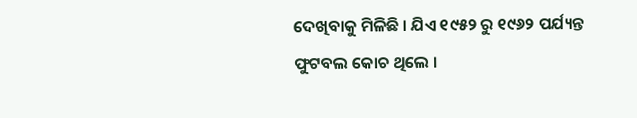ଦେଖିବାକୁ ମିଳିଛି । ଯିଏ ୧୯୫୨ ରୁ ୧୯୬୨ ପର୍ଯ୍ୟନ୍ତ ଫୁଟବଲ କୋଚ ଥିଲେ ।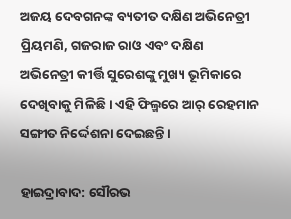ଅଜୟ ଦେବଗନଙ୍କ ବ୍ୟତୀତ ଦକ୍ଷିଣ ଅଭିନେତ୍ରୀ ପ୍ରିୟମଣି, ଗଜରାଜ ରାଓ ଏବଂ ଦକ୍ଷିଣ ଅଭିନେତ୍ରୀ କୀର୍ତ୍ତି ସୁରେଶଙ୍କୁ ମୁଖ୍ୟ ଭୂମିକାରେ ଦେଖିବାକୁ ମିଳିଛି । ଏହି ଫିଲ୍ମରେ ଆର୍ ରେହମାନ ସଙ୍ଗୀତ ନିର୍ଦ୍ଦେଶନା ଦେଇଛନ୍ତି ।

ହାଇଦ୍ରାବାଦ: ସୌରଭ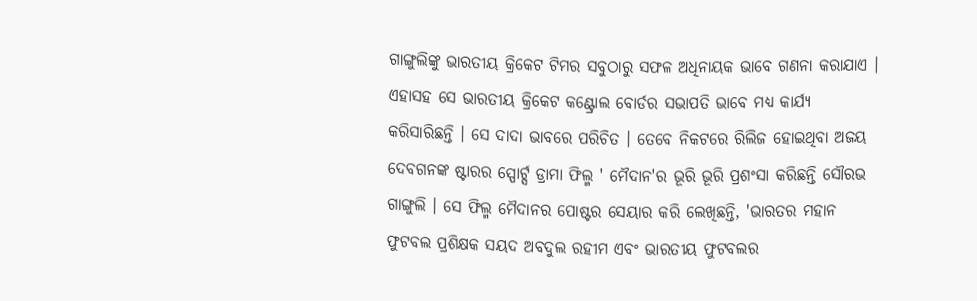ଗାଙ୍ଗୁଲିଙ୍କୁ ଭାରତୀୟ କ୍ରିକେଟ ଟିମର ସବୁଠାରୁ ସଫଳ ଅଧିନାୟକ ଭାବେ ଗଣନା କରାଯାଏ । ଏହାସହ ସେ ଭାରତୀୟ କ୍ରିକେଟ କଣ୍ଟ୍ରୋଲ ବୋର୍ଡର ସଭାପତି ଭାବେ ମଧ୍ୟ କାର୍ଯ୍ୟ କରିସାରିଛନ୍ତି । ସେ ଦାଦା ଭାବରେ ପରିଚିତ । ତେବେ ନିକଟରେ ରିଲିଜ ହୋଇଥିବା ଅଜୟ ଦେବଗନଙ୍କ ଷ୍ଟାରର ସ୍ପୋର୍ଟ୍ସ ଡ୍ରାମା ଫିଲ୍ମ ' ମୈଦାନ'ର ଭୂରି ଭୂରି ପ୍ରଶଂସା କରିଛନ୍ତି ସୌରଭ ଗାଙ୍ଗୁଲି । ସେ ଫିଲ୍ମ ମୈଦାନର ପୋଷ୍ଟର ସେୟାର କରି ଲେଖିଛନ୍ତି, 'ଭାରତର ମହାନ ଫୁଟବଲ ପ୍ରଶିକ୍ଷକ ସୟଦ ଅବଦୁଲ ରହୀମ ଏବଂ ଭାରତୀୟ ଫୁଟବଲର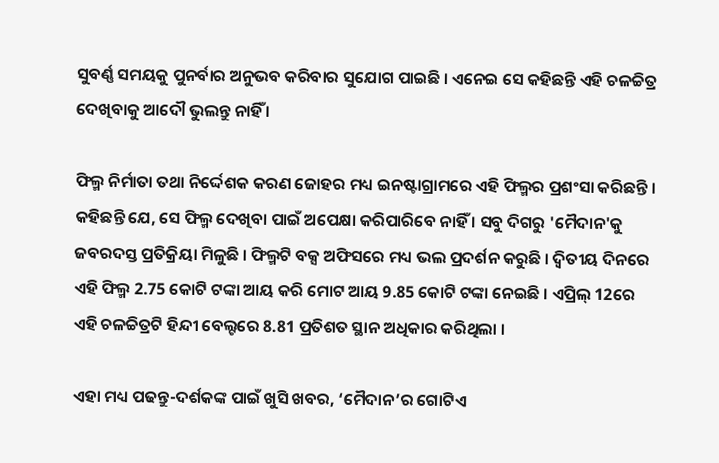ସୁବର୍ଣ୍ଣ ସମୟକୁ ପୁନର୍ବାର ଅନୁଭବ କରିବାର ସୁଯୋଗ ପାଇଛି । ଏନେଇ ସେ କହିଛନ୍ତି ଏହି ଚଳଚ୍ଚିତ୍ର ଦେଖିବାକୁ ଆଦୌ ଭୁଲନ୍ତୁ ନାହିଁ ।

ଫିଲ୍ମ ନିର୍ମାତା ତଥା ନିର୍ଦ୍ଦେଶକ କରଣ ଜୋହର ମଧ୍ୟ ଇନଷ୍ଟାଗ୍ରାମରେ ଏହି ଫିଲ୍ମର ପ୍ରଶଂସା କରିଛନ୍ତି । କହିଛନ୍ତି ଯେ, ସେ ଫିଲ୍ମ ଦେଖିବା ପାଇଁ ଅପେକ୍ଷା କରିପାରିବେ ନାହିଁ । ସବୁ ଦିଗରୁ 'ମୈଦାନ'କୁ ଜବରଦସ୍ତ ପ୍ରତିକ୍ରିୟା ମିଳୁଛି । ଫିଲ୍ମଟି ବକ୍ସ ଅଫିସରେ ମଧ୍ୟ ଭଲ ପ୍ରଦର୍ଶନ କରୁଛି । ଦ୍ୱିତୀୟ ଦିନରେ ଏହି ଫିଲ୍ମ 2.75 କୋଟି ଟଙ୍କା ଆୟ କରି ମୋଟ ଆୟ 9.85 କୋଟି ଟଙ୍କା ନେଇଛି । ଏପ୍ରିଲ୍ 12ରେ ଏହି ଚଳଚ୍ଚିତ୍ରଟି ହିନ୍ଦୀ ବେଲ୍ଟରେ 8.81 ପ୍ରତିଶତ ସ୍ଥାନ ଅଧିକାର କରିଥିଲା ।

ଏହା ମଧ୍ୟ ପଢନ୍ତୁ-ଦର୍ଶକଙ୍କ ପାଇଁ ଖୁସି ଖବର, ‘ମୈଦାନ’ର ଗୋଟିଏ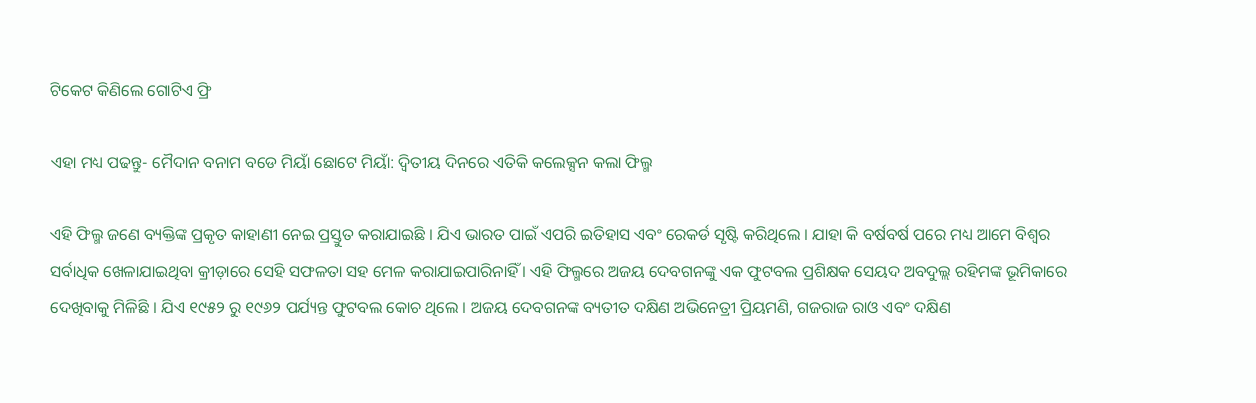ଟିକେଟ କିଣିଲେ ଗୋଟିଏ ଫ୍ରି

ଏହା ମଧ୍ୟ ପଢନ୍ତୁ- ମୈଦାନ ବନାମ ବଡେ ମିୟାଁ ଛୋଟେ ମିୟାଁ: ଦ୍ବିତୀୟ ଦିନରେ ଏତିକି କଲେକ୍ସନ କଲା ଫିଲ୍ମ

ଏହି ଫିଲ୍ମ ଜଣେ ବ୍ୟକ୍ତିଙ୍କ ପ୍ରକୃତ କାହାଣୀ ନେଇ ପ୍ରସ୍ତୁତ କରାଯାଇଛି । ଯିଏ ଭାରତ ପାଇଁ ଏପରି ଇତିହାସ ଏବଂ ରେକର୍ଡ ସୃଷ୍ଟି କରିଥିଲେ । ଯାହା କି ବର୍ଷବର୍ଷ ପରେ ମଧ୍ୟ ଆମେ ବିଶ୍ବର ସର୍ବାଧିକ ଖେଳାଯାଇଥିବା କ୍ରୀଡ଼ାରେ ସେହି ସଫଳତା ସହ ମେଳ କରାଯାଇପାରିନାହିଁ । ଏହି ଫିଲ୍ମରେ ଅଜୟ ଦେବଗନଙ୍କୁ ଏକ ଫୁଟବଲ ପ୍ରଶିକ୍ଷକ ସେୟଦ ଅବଦୁଲ୍ଲ ରହିମଙ୍କ ଭୂମିକାରେ ଦେଖିବାକୁ ମିଳିଛି । ଯିଏ ୧୯୫୨ ରୁ ୧୯୬୨ ପର୍ଯ୍ୟନ୍ତ ଫୁଟବଲ କୋଚ ଥିଲେ । ଅଜୟ ଦେବଗନଙ୍କ ବ୍ୟତୀତ ଦକ୍ଷିଣ ଅଭିନେତ୍ରୀ ପ୍ରିୟମଣି, ଗଜରାଜ ରାଓ ଏବଂ ଦକ୍ଷିଣ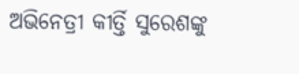ଅଭିନେତ୍ରୀ କୀର୍ତ୍ତି ସୁରେଶଙ୍କୁ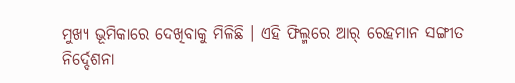ମୁଖ୍ୟ ଭୂମିକାରେ ଦେଖିବାକୁ ମିଳିଛି । ଏହି ଫିଲ୍ମରେ ଆର୍ ରେହମାନ ସଙ୍ଗୀତ ନିର୍ଦ୍ଦେଶନା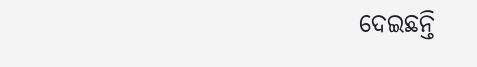ଦେଇଛନ୍ତି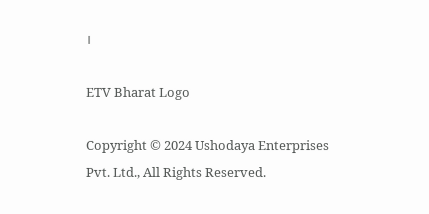।

ETV Bharat Logo

Copyright © 2024 Ushodaya Enterprises Pvt. Ltd., All Rights Reserved.